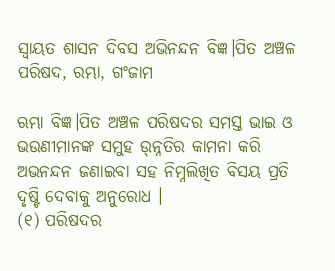ସ୍ୱାୟତ ଶାସନ ଦିବସ ଅଭିନନ୍ଦନ ବିଜ୍ଞ।ପିତ ଅଞ୍ଚଳ ପରିଷଦ, ରମ୍ଭା, ଗଂଜାମ

ଋମ୍ଭା ବିଜ୍ଞ।ପିତ ଅଞ୍ଚଳ ପରିଷଦର ସମସ୍ତ ଭାଇ ଓ ଭଉଣୀମାନଙ୍କ ସମୁହ ଉ୍ନ୍ନତିର କାମନା କରି ଅଭନନ୍ଦନ ଜଣାଇବା ସହ ନିମ୍ନଲିଖିତ ବିସୟ ପ୍ରତି ଦୃଷ୍ଟି ଦେବାକୁ ଅନୁରୋଧ ।
(୧) ପରିଷଦର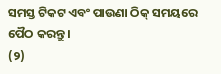ସମସ୍ତ ଟିକଟ ଏବଂ ପାଉଣା ଠିକ୍ ସମୟରେ ପୈଠ କରନ୍ତୁ ।
(୨)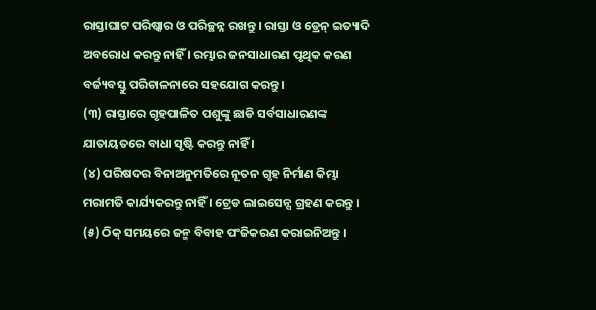ରାସ୍ତାଘାଟ ପରିଷ୍କାର ଓ ପରିଚ୍ଛନ୍ନ ରଖନ୍ତୁ । ରାସ୍ତା ଓ ଡ୍ରେନ୍ ଇତ୍ୟାଦି ଅବରୋଧ କରନ୍ତୁ ନାହିଁ । ରମ୍ଭାର ଜନସାଧାରଣ ପୃଥିକ କରଣ ବର୍ଜ୍ୟବସ୍ତୁ ପରିଚାଳନାରେ ସହଯୋଗ କରନ୍ତୁ ।
(୩) ରାସ୍ତାରେ ଗୃହପାଳିତ ପଶୁଙ୍କୁ ଛାଡି ସର୍ବସାଧାରଣଙ୍କ ଯାତାୟତରେ ବାଧା ସୃଷ୍ଟି କରନ୍ତୁ ନାହିଁ ।
(୪) ପରିଷଦର ବିନାଅନୁମତିରେ ନୂତନ ଗୃହ ନିର୍ମାଣ କିମ୍ଭା ମରାମତି କାର୍ଯ୍ୟକରନ୍ତୁ ନାହିଁ । ଟ୍ରେଡ ଲାଇସେନ୍ସ ଗ୍ରହଣ କରନ୍ତୁ ।
(୫) ଠିକ୍ ସମୟରେ ଜନ୍ମ ବିବାହ ପଂଜିକରଣ କରାଇନିଅନ୍ତୁ ।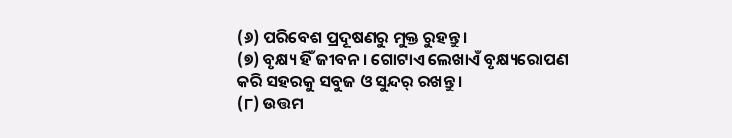(୬) ପରିବେଶ ପ୍ରଦୂଷଣରୁ ମୁକ୍ତ ରୁହନ୍ତୁ ।
(୭) ବୃକ୍ଷ୍ୟ ହିଁ ଜୀବନ । ଗୋଟାଏ ଲେଖାଏଁ ବୃକ୍ଷ୍ୟରୋପଣ କରି ସହରକୁ ସବୁଜ ଓ ସୁନ୍ଦର୍ ରଖନ୍ତୁ ।
(୮) ଉତ୍ତମ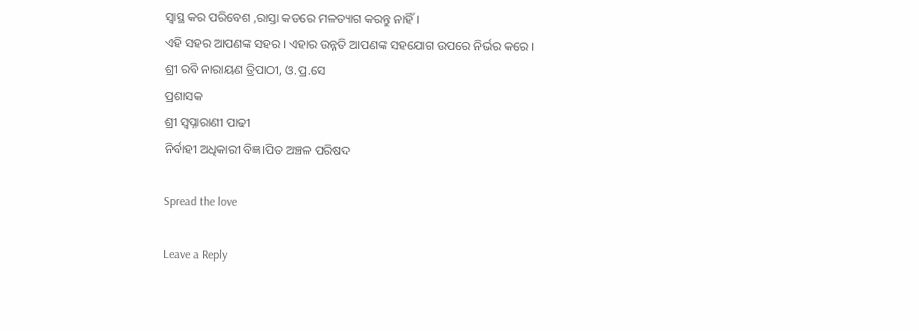ସ୍ୱାସ୍ଥ କର ପରିବେଶ ,ରାସ୍ତା କଡରେ ମଳତ୍ୟାଗ କରନ୍ତୁ ନାହିଁ ।
ଏହି ସହର ଆପଣଙ୍କ ସହର । ଏହାର ଉନ୍ନତି ଆପଣଙ୍କ ସହଯୋଗ ଉପରେ ନିର୍ଭର କରେ ।
ଶ୍ରୀ ରବି ନାରାୟଣ ତ୍ରିପାଠୀ, ଓ.ପ୍ର.ସେ
ପ୍ରଶାସକ
ଶ୍ରୀ ସ୍ୱପ୍ନାରାଣୀ ପାଢୀ
ନିର୍ବାହୀ ଅଧିକାରୀ ବିଜ୍ଞ।ପିତ ଅଞ୍ଚଳ ପରିଷଦ

Spread the love

Leave a Reply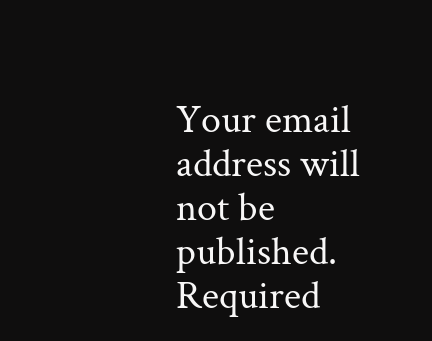Your email address will not be published. Required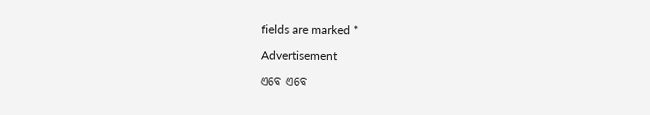fields are marked *

Advertisement

ଏବେ ଏବେ